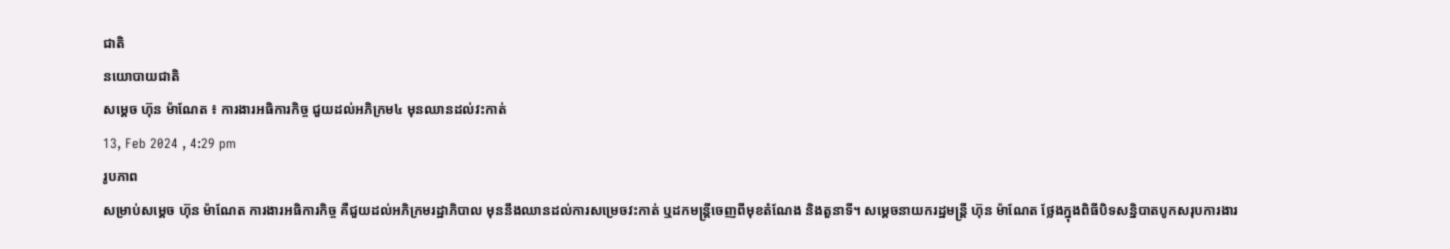ជាតិ
នយោបាយជាតិ
សម្ដេច ហ៊ុន ម៉ាណែត ៖ ការងារអធិការកិច្ច ជួយដល់អភិក្រម៤ មុនឈានដល់វះកាត់
13, Feb 2024 , 4:29 pm
រូបភាព
សម្រាប់សម្ដេច ហ៊ុន ម៉ាណែត ការងារអធិការកិច្ច គឺជួយដល់អភិក្រមរដ្ឋាភិបាល មុននឹងឈានដល់ការសម្រេចវះកាត់ ឬដកមន្ត្រីចេញពីមុខតំណែង និងតួនាទី។ សម្ដេចនាយករដ្ឋមន្រ្តី ហ៊ុន ម៉ាណែត ថ្លែងក្នុងពិធីបិទសន្និបាតបូកសរុបការងារ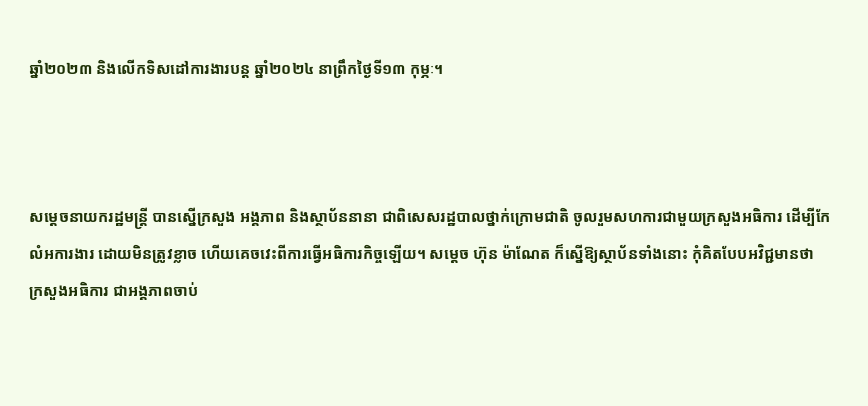ឆ្នាំ២០២៣ និងលើកទិសដៅការងារបន្ត ឆ្នាំ២០២៤ នាព្រឹកថ្ងៃទី១៣ កុម្ភៈ។



សម្តេចនាយករដ្ឋមន្រ្តី បានស្នើក្រសួង អង្គភាព និងស្ថាប័ននានា ជាពិសេសរដ្ឋបាលថ្នាក់ក្រោមជាតិ ចូលរួមសហការជាមួយក្រសួងអធិការ ដើម្បីកែលំអការងារ ដោយមិនត្រូវខ្លាច ហើយគេចវេះពីការធ្វើអធិការកិច្ចឡើយ។ សម្ដេច ហ៊ុន ម៉ាណែត ក៏ស្នើឱ្យស្ថាប័នទាំងនោះ កុំគិតបែបអវិជ្ជមានថា ក្រសួងអធិការ ជាអង្គភាពចាប់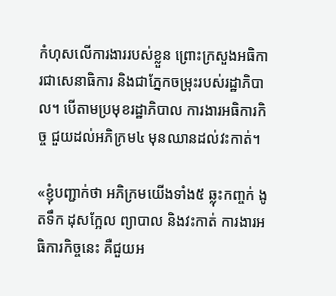កំហុសលើការងាររបស់ខ្លួន ព្រោះក្រសួងអធិការជាសេនាធិការ និងជាភ្នែកចម្រុះរបស់រដ្ឋាភិបាល។ បើតាមប្រមុខរដ្ឋាភិបាល ការងារអធិការកិច្ច ជួយដល់អភិក្រម៤ មុនឈានដល់វះកាត់។

«ខ្ញុំបញ្ជាក់ថា អភិក្រមយើងទាំង៥ ឆ្លុះកញ្ចក់ ងូតទឹក ដុសក្អែល ព្យាបាល និងវះកាត់ ការងារអធិការកិច្ចនេះ គឺជួយអ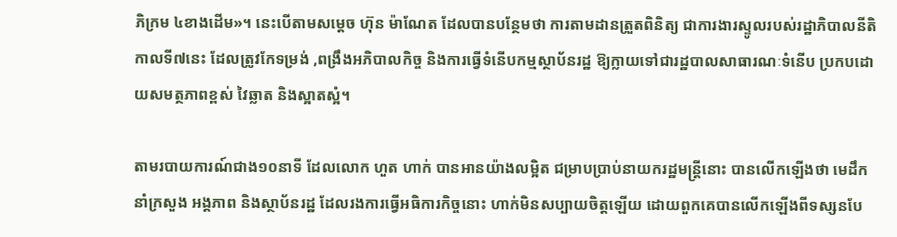ភិក្រម ៤ខាងដើម»។ នេះបើតាមសម្ដេច ហ៊ុន ម៉ាណែត ដែលបានបន្ថែមថា ការតាមដានត្រួតពិនិត្យ ជាការងារស្ទូលរបស់រដ្ឋាភិបាលនីតិកាលទី៧នេះ ដែលត្រូវកែទម្រង់ ,ពង្រឹងអភិបាលកិច្ច និងការធ្វើទំនើបកម្មស្ថាប័នរដ្ឋ ឱ្យក្លាយទៅជារដ្ឋបាលសាធារណៈទំនើប ប្រកបដោយសមត្ថភាពខ្ពស់ វៃឆ្លាត និងស្អាតស្អំ។

តាមរបាយការណ៍ជាង១០នាទី ដែលលោក ហួត ហាក់ បានអានយ៉ាងលម្អិត ជម្រាបប្រាប់នាយករដ្ឋមន្រ្តីនោះ បានលើកឡើងថា មេដឹកនាំក្រសួង អង្គភាព និងស្ថាប័នរដ្ឋ ដែលរងការធ្វើអធិការកិច្ចនោះ ហាក់មិនសប្បាយចិត្តឡើយ ដោយពួកគេបានលើកឡើងពីទស្សនបែ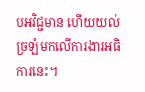បអវិជ្ជមាន ហើយយល់ច្រឡំមកលើការងារអធិការនេះ។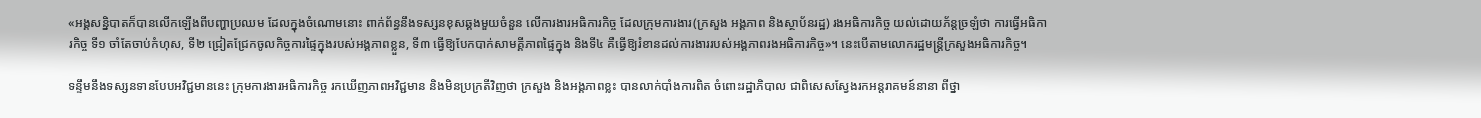«អង្គសន្និបាតក៏បានលើកឡើងពីបញ្ហាប្រឈម ដែលក្នុងចំណោមនោះ ពាក់ព័ន្ធនឹងទស្សនខុសឆ្គងមួយចំនួន លើការងារអធិការកិច្ច ដែលក្រុមការងារ(ក្រសួង អង្គភាព និងស្ថាប័នរដ្ឋ) រងអធិការកិច្ច យល់ដោយភ័ន្តច្រឡំថា ការធ្វើអធិការកិច្ច ទី១ ចាំតែចាប់កំហុស, ទី២ ជ្រៀតជ្រែកចូលកិច្ចការផ្ទៃក្នុងរបស់អង្គភាពខ្លួន, ទី៣ ធ្វើឱ្យបែកបាក់សាមគ្គីភាពផ្ទៃក្នុង និងទី៤ គឺធ្វើឱ្យរំខានដល់ការងាររបស់អង្គភាពរងអធិការកិច្ច»។ នេះបើតាមលោករដ្ឋមន្រ្តីក្រសួងអធិការកិច្ច។

ទន្ទឹមនឹងទស្សនទានបែបអវិជ្ជមាននេះ ក្រុមការងារអធិការកិច្ច រកឃើញភាពអវិជ្ជមាន និងមិនប្រក្រតីវិញថា ក្រសួង និងអង្គភាពខ្លះ បានលាក់បាំងការពិត ចំពោះរដ្ឋាភិបាល ជាពិសេសស្វែងរកអន្តរាគមន៍នានា ពីថ្នា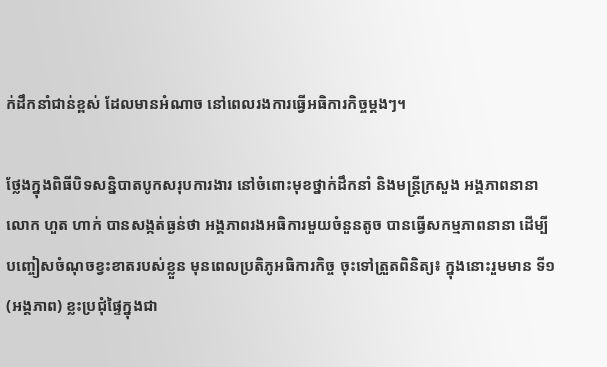ក់ដឹកនាំជាន់ខ្ពស់ ដែលមានអំណាច នៅពេលរងការធ្វើអធិការកិច្ចម្ដងៗ។

ថ្លែងក្នុងពិធីបិទសន្និបាតបូកសរុបការងារ នៅចំពោះមុខថ្នាក់ដឹកនាំ និងមន្ត្រីក្រសួង អង្គភាពនានា លោក ហួត ហាក់ បានសង្កត់ធ្ងន់ថា អង្គភាពរងអធិការមួយចំនួនតូច បានធ្វើសកម្មភាពនានា ដើម្បីបញ្ចៀសចំណុចខ្វះខាតរបស់ខ្លួន មុនពេលប្រតិភូអធិការកិច្ច ចុះទៅត្រួតពិនិត្យ៖ ក្នុងនោះរួមមាន ទី១ (អង្គភាព) ខ្លះប្រជុំផ្ទៃក្នុងជា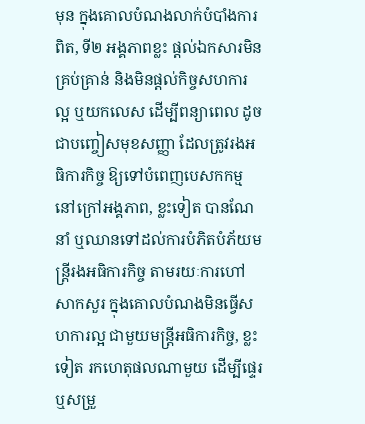មុន ក្នុងគោលបំណងលាក់បំបាំងការពិត, ទី២ អង្គភាពខ្លះ ផ្ដល់ឯកសារមិនគ្រប់គ្រាន់ និងមិនផ្ដល់កិច្ចសហការល្អ ឬយកលេស ដើម្បីពន្យាពេល ដូចជាបញ្ចៀសមុខសញ្ញា ដែលត្រូវរងអធិការកិច្ច ឱ្យទៅបំពេញបេសកកម្មនៅក្រៅអង្គភាព, ខ្លះទៀត បានណែនាំ ឬឈានទៅដល់ការបំភិតបំភ័យមន្ត្រីរងអធិការកិច្ច តាមរយៈការហៅសាកសួរ ក្នុងគោលបំណងមិនធ្វើសហការល្អ ជាមួយមន្រ្តីអធិការកិច្ច, ខ្លះទៀត រកហេតុផលណាមួយ ដើម្បីផ្ទេរ ឬសម្រួ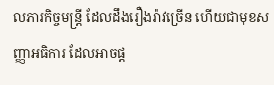លភារកិច្ចមន្រ្តី ដែលដឹងរឿងរ៉ាវច្រើន ហើយជាមុខសញ្ញាអធិការ ដែលអាចផ្ដ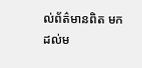ល់ព័ត៌មានពិត មកដល់ម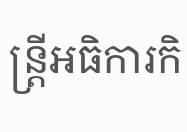ន្រ្តីអធិការកិ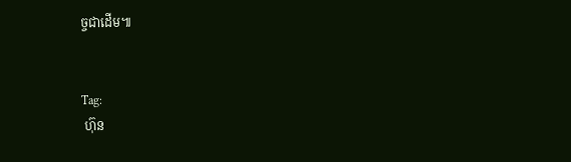ច្ចជាដើម៕


Tag:
 ហ៊ុន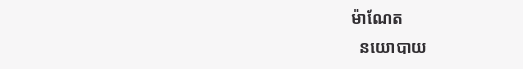ម៉ាណែត
  នយោបាយ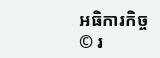អធិការកិច្ច
© រ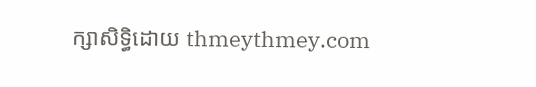ក្សាសិទ្ធិដោយ thmeythmey.com